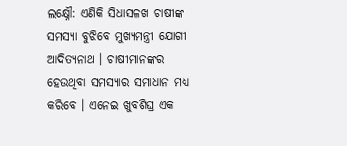ଲକ୍ଷ୍ନୌ: ଏଣିକି ସିଧାସଳଖ ଚାଷୀଙ୍କ ସମସ୍ୟା ବୁଝିବେ ମୁଖ୍ୟମନ୍ତ୍ରୀ ଯୋଗୀ ଆଦିତ୍ୟନାଥ । ଚାଷୀମାନଙ୍କର ହେଉଥିବା ସମସ୍ୟାର ସମାଧାନ ମଧ୍ୟ କରିବେ । ଏନେଇ ଖୁବଶିଘ୍ର ଏକ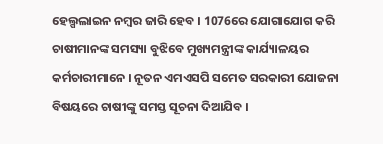ହେଲ୍ପଲାଇନ ନମ୍ବର ଜାରି ହେବ । 1076ରେ ଯୋଗାଯୋଗ କରି ଚାଷୀମାନଙ୍କ ସମସ୍ୟା ବୁଝିବେ ମୁଖ୍ୟମନ୍ତ୍ରୀଙ୍କ କାର୍ଯ୍ୟାଳୟର କର୍ମଚାରୀମାନେ । ନୂତନ ଏମଏସପି ସମେତ ସରକାରୀ ଯୋଜନା ବିଷୟରେ ଚାଷୀଙ୍କୁ ସମସ୍ତ ସୂଚନା ଦିଆଯିବ ।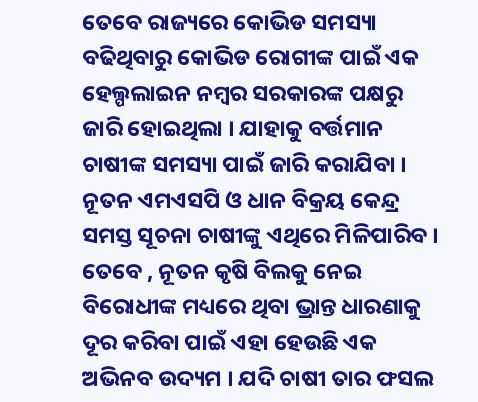ତେବେ ରାଜ୍ୟରେ କୋଭିଡ ସମସ୍ୟା ବଢିଥିବାରୁ କୋଭିଡ ରୋଗୀଙ୍କ ପାଇଁ ଏକ ହେଲ୍ପଲାଇନ ନମ୍ବର ସରକାରଙ୍କ ପକ୍ଷରୁ ଜାରି ହୋଇଥିଲା । ଯାହାକୁ ବର୍ତ୍ତମାନ ଚାଷୀଙ୍କ ସମସ୍ୟା ପାଇଁ ଜାରି କରାଯିବା । ନୂତନ ଏମଏସପି ଓ ଧାନ ବିକ୍ରୟ କେନ୍ଦ୍ର ସମସ୍ତ ସୂଚନା ଚାଷୀଙ୍କୁ ଏଥିରେ ମିଳିପାରିବ ।
ତେବେ , ନୂତନ କୃଷି ବିଲକୁ ନେଇ ବିରୋଧୀଙ୍କ ମଧ୍ୟରେ ଥିବା ଭ୍ରାନ୍ତ ଧାରଣାକୁ ଦୂର କରିବା ପାଇଁ ଏହା ହେଉଛି ଏକ ଅଭିନବ ଉଦ୍ୟମ । ଯଦି ଚାଷୀ ତାର ଫସଲ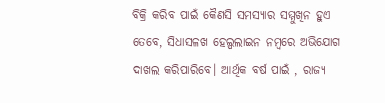ବିକ୍ରି କରିବ ପାଇଁ କୈଣସି ସମସ୍ୟାର ସମ୍ମୁଖିନ ହୁଏ ତେବେ, ସିଧାସଳଖ ହେଲ୍ପଲାଇନ ନମ୍ବରେ ଅଭିଯୋଗ ଦାଖଲ କରିପାରିବେ। ଆର୍ଥିକ ବର୍ଷ ପାଇଁ , ରାଜ୍ୟ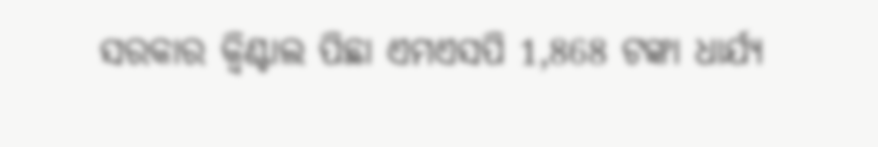ସରକାର କ୍ବିଣ୍ଟାଲ ପିଛା ଏମଏସପି 1,868 ଟଙ୍କା ଧାର୍ଯ୍ୟ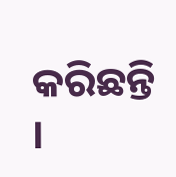କରିଛନ୍ତି ।